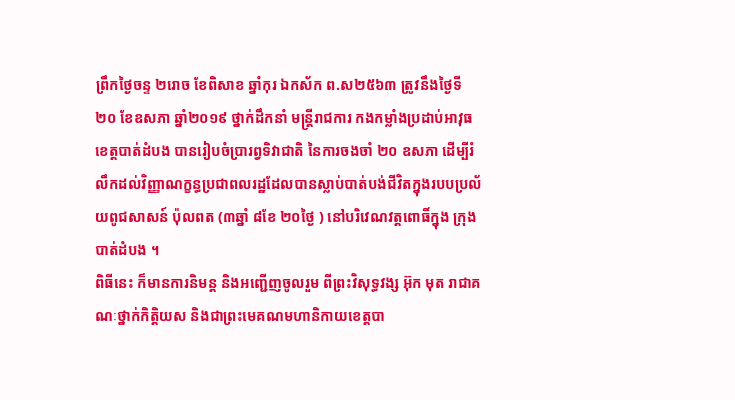ព្រឹកថ្ងៃចន្ទ ២រោច ខែពិសាខ ឆ្នាំកុរ ឯកស័ក ព.ស២៥៦៣ ត្រូវនឹងថ្ងៃទី ២០ ខែឧសភា ឆ្នាំ២០១៩ ថ្នាក់ដឹកនាំ មន្រ្តីរាជការ កងកម្លាំងប្រដាប់អាវុធ ខេត្តបាត់ដំបង បានរៀបចំប្រារព្វទិវាជាតិ នៃការចងចាំ ២០ ឧសភា ដើម្បីរំលឹកដល់វិញ្ញាណក្ខន្ធប្រជាពលរដ្ឋដែលបានស្លាប់បាត់បង់ជីវិតក្នុងរបបប្រល័យពូជសាសន៍ ប៉ុលពត (៣ឆ្នាំ ៨ខែ ២០ថ្ងៃ ) នៅបរិវេណវត្តពោធិ៍ក្នុង ក្រុងបាត់ដំបង ។
ពិធីនេះ ក៏មានការនិមន្ត និងអញ្ជើញចូលរួម ពីព្រះវិសុទ្ធវង្ស អ៊ុក មុត រាជាគណៈថ្នាក់កិត្តិយស និងជាព្រះមេគណមហានិកាយខេត្តបា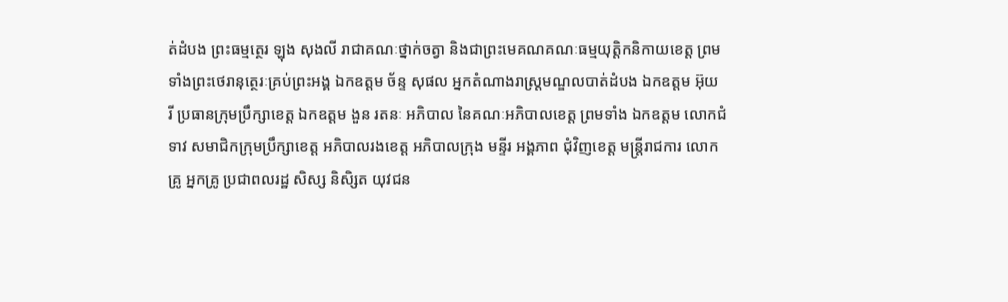ត់ដំបង ព្រះធម្មត្ថេរ ឡុង សុងលី រាជាគណៈថ្នាក់ចត្វា និងជាព្រះមេគណគណៈធម្មយុត្តិកនិកាយខេត្ត ព្រមទាំងព្រះថេរានុត្ថេរៈគ្រប់ព្រះអង្គ ឯកឧត្តម ច័ន្ទ សុផល អ្នកតំណាងរាស្រ្តមណ្ឌលបាត់ដំបង ឯកឧត្តម អ៊ុយ រី ប្រធានក្រុមប្រឹក្សាខេត្ត ឯកឧត្តម ងួន រតនៈ អភិបាល នៃគណៈអភិបាលខេត្ត ព្រមទាំង ឯកឧត្តម លោកជំទាវ សមាជិកក្រុមប្រឹក្សាខេត្ត អភិបាលរងខេត្ត អភិបាលក្រុង មន្ទីរ អង្គភាព ជុំវិញខេត្ត មន្ត្រីរាជការ លោកគ្រូ អ្នកគ្រូ ប្រជាពលរដ្ឋ សិស្ស និសិ្សត យុវជន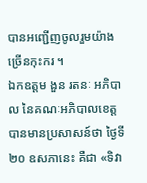បានអញ្ជើញចូលរួមយ៉ាងច្រើនកុះករ ។
ឯកឧត្តម ងួន រតនៈ អភិបាល នៃគណៈអភិបាលខេត្ត បានមានប្រសាសន៍ថា ថ្ងៃទី២០ ឧសភានេះ គឺជា «ទិវា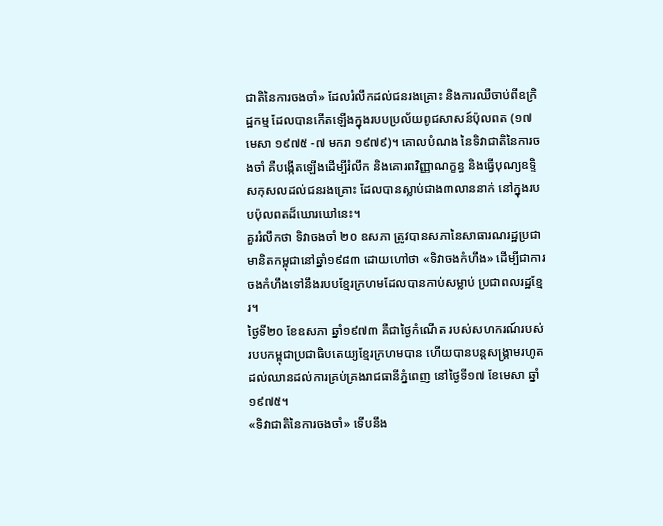ជាតិនៃការចងចាំ» ដែលរំលឹកដល់ជនរងគ្រោះ និងការឈឺចាប់ពីឧក្រិដ្ឋកម្ម ដែលបានកើតឡើងក្នុងរបបប្រល័យពូជសាសន៍ប៉ុលពត (១៧ មេសា ១៩៧៥ -៧ មករា ១៩៧៩)។ គោលបំណង នៃទិវាជាតិនៃការចងចាំ គឺបង្កើតឡើងដើម្បីរំលឹក និងគោរពវិញ្ញាណក្ខន្ធ និងធ្វើបុណ្យឧទ្ទិសកុសលដល់ជនរងគ្រោះ ដែលបានស្លាប់ជាង៣លាននាក់ នៅក្នុងរបបប៉ុលពតដ៏ឃោរឃៅនេះ។
គួររំលឹកថា ទិវាចងចាំ ២០ ឧសភា ត្រូវបានសភានៃសាធារណរដ្ឋប្រជាមានិតកម្ពុជានៅឆ្នាំ១៩៨៣ ដោយហៅថា «ទិវាចងកំហឹង» ដើម្បីជាការចងកំហឹងទៅនឹងរបបខ្មែរក្រហមដែលបានកាប់សម្លាប់ ប្រជាពលរដ្ឋខ្មែរ។
ថ្ងៃទី២០ ខែឧសភា ឆ្នាំ១៩៧៣ គឺជាថ្ងៃកំណើត របស់សហករណ៍របស់របបកម្ពុជាប្រជាធិបតេយ្យខ្មែរក្រហមបាន ហើយបានបន្តសង្គ្រាមរហូតដល់ឈានដល់ការគ្រប់គ្រងរាជធានីភ្នំពេញ នៅថ្ងៃទី១៧ ខែមេសា ឆ្នាំ១៩៧៥។
«ទិវាជាតិនៃការចងចាំ» ទើបនឹង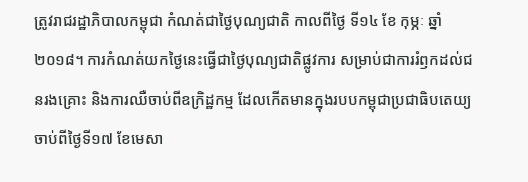ត្រូវរាជរដ្ឋាភិបាលកម្ពុជា កំណត់ជាថ្ងៃបុណ្យជាតិ កាលពីថ្ងៃ ទី១៤ ខែ កុម្ភៈ ឆ្នាំ ២០១៨។ ការកំណត់យកថ្ងៃនេះធ្វើជាថ្ងៃបុណ្យជាតិផ្លូវការ សម្រាប់ជាការរំឭកដល់ជនរងគ្រោះ និងការឈឺចាប់ពីឧក្រិដ្ឋកម្ម ដែលកើតមានក្នុងរបបកម្ពុជាប្រជាធិបតេយ្យ ចាប់ពីថ្ងៃទី១៧ ខែមេសា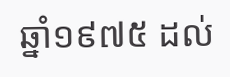ឆ្នាំ១៩៧៥ ដល់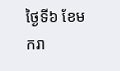ថ្ងៃទី៦ ខែមករា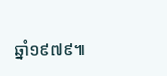ឆ្នាំ១៩៧៩៕